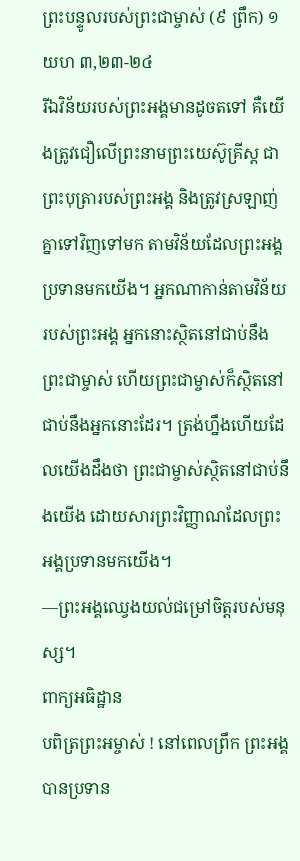ព្រះបន្ទូលរបស់ព្រះជាម្ចាស់ (៩ ព្រឹក) ១យហ ៣,២៣-២៤
រីឯវិន័យរបស់ព្រះអង្គមានដូចតទៅ គឺយើងត្រូវជឿលើព្រះនាមព្រះយេស៊ូគ្រីស្ត ជាព្រះបុត្រារបស់ព្រះអង្គ និងត្រូវស្រឡាញ់គ្នាទៅវិញទៅមក តាមវិន័យដែលព្រះអង្គប្រទានមកយើង។ អ្នកណាកាន់តាមវិន័យរបស់ព្រះអង្គ អ្នកនោះស្ថិតនៅជាប់នឹងព្រះជាម្ចាស់ ហើយព្រះជាម្ចាស់ក៏ស្ថិតនៅជាប់នឹងអ្នកនោះដែរ។ ត្រង់ហ្នឹងហើយដែលយើងដឹងថា ព្រះជាម្ចាស់ស្ថិតនៅជាប់នឹងយើង ដោយសារព្រះវិញ្ញាណដែលព្រះអង្គប្រទានមកយើង។
—ព្រះអង្គឈ្វេងយល់ជម្រៅចិត្តរបស់មនុស្ស។
ពាក្យអធិដ្ឋាន
បពិត្រព្រះអម្ចាស់ ! នៅពេលព្រឹក ព្រះអង្គបានប្រទាន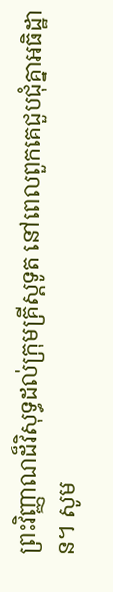ព្រះវិញ្ញាណដ៏វិសុទ្ធដល់ក្រុមគ្រីស្តទូត នៅពេលពួកគេជួបជុំគ្នាអធិដ្ឋាន។ សូម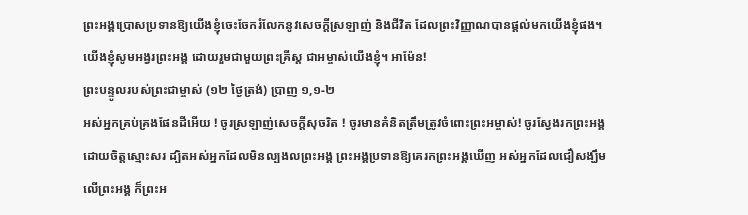ព្រះអង្គប្រោសប្រទានឱ្យយើងខ្ញុំចេះចែករំលែកនូវសេចក្តីស្រឡាញ់ និងជីវិត ដែលព្រះវិញ្ញាណបានផ្តល់មកយើងខ្ញុំផង។ យើងខ្ញុំសូមអង្វរព្រះអង្គ ដោយរួមជាមួយព្រះគ្រីស្ត ជាអម្ចាស់យើងខ្ញុំ។ អាម៉ែន!
ព្រះបន្ទូលរបស់ព្រះជាម្ចាស់ (១២ ថ្ងៃត្រង់) ប្រាញ ១,១-២
អស់អ្នកគ្រប់គ្រងផែនដីអើយ ! ចូរស្រឡាញ់សេចក្តីសុចរិត ! ចូរមានគំនិតត្រឹមត្រូវចំពោះព្រះអម្ចាស់! ចូរស្វែងរកព្រះអង្គដោយចិត្តស្មោះសរ ដ្បិតអស់អ្នកដែលមិនល្បងលព្រះអង្គ ព្រះអង្គប្រទានឱ្យគេរកព្រះអង្គឃើញ អស់អ្នកដែលជឿសង្ឃឹមលើព្រះអង្គ ក៏ព្រះអ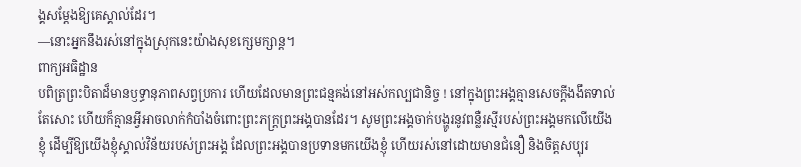ង្គសម្ដែងឱ្យគេស្គាល់ដែរ។
—នោះអ្នកនឹងរស់នៅក្នុងស្រុកនេះយ៉ាងសុខក្សេមក្សាន្ត។
ពាក្យអធិដ្ឋាន
បពិត្រព្រះបិតាដ៏មានឫទ្ធានុភាពសព្វប្រការ ហើយដែលមានព្រះជន្មគង់នៅអស់កល្បជានិច្ច ! នៅក្នុងព្រះអង្គគ្មានសេចក្តីងងឹតទាល់តែសោះ ហើយក៏គ្មានអ្វីអាចលាក់កំបាំងចំពោះព្រះភក្រ្តព្រះអង្គបានដែរ។ សូមព្រះអង្គចាក់បង្ហូរនូវពន្លឺរស្មីរបស់ព្រះអង្គមកលើយើងខ្ញុំ ដើម្បីឱ្យយើងខ្ញុំស្គាល់វិន័យរបស់ព្រះអង្គ ដែលព្រះអង្គបានប្រទានមកយើងខ្ញុំ ហើយរស់នៅដោយមានជំនឿ និងចិត្តសប្បុរ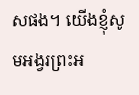សផង។ យើងខ្ញុំសូមអង្វរព្រះអ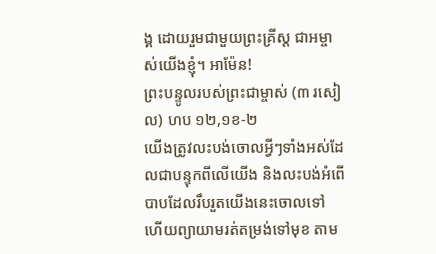ង្គ ដោយរួមជាមួយព្រះគ្រីស្ត ជាអម្ចាស់យើងខ្ញុំ។ អាម៉ែន!
ព្រះបន្ទូលរបស់ព្រះជាម្ចាស់ (៣ រសៀល) ហប ១២,១ខ-២
យើងត្រូវលះបង់ចោលអ្វីៗទាំងអស់ដែលជាបន្ទុកពីលើយើង និងលះបង់អំពើបាបដែលរឹបរួតយើងនេះចោលទៅ ហើយព្យាយាមរត់តម្រង់ទៅមុខ តាម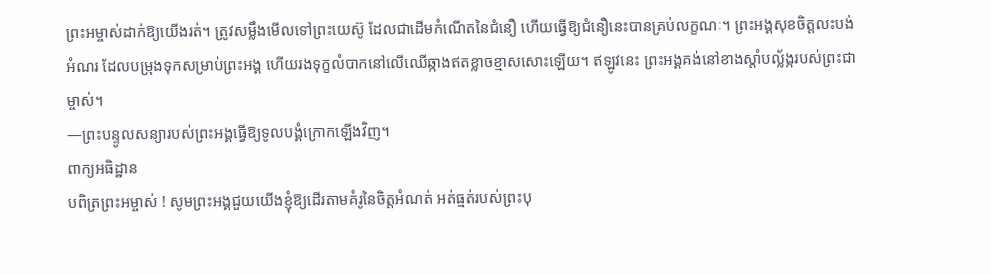ព្រះអម្ចាស់ដាក់ឱ្យយើងរត់។ ត្រូវសម្លឹងមើលទៅព្រះយេស៊ូ ដែលជាដើមកំណើតនៃជំនឿ ហើយធ្វើឱ្យជំនឿនេះបានគ្រប់លក្ខណៈ។ ព្រះអង្គសុខចិត្តលះបង់អំណរ ដែលបម្រុងទុកសម្រាប់ព្រះអង្គ ហើយរងទុក្ខលំបាកនៅលើឈើឆ្កាងឥតខ្លាចខ្មាសសោះឡើយ។ ឥឡូវនេះ ព្រះអង្គគង់នៅខាងស្ដាំបល្ល័ង្ករបស់ព្រះជាម្ចាស់។
—ព្រះបន្ទូលសន្យារបស់ព្រះអង្គធ្វើឱ្យទូលបង្គំក្រោកឡើងវិញ។
ពាក្យអធិដ្ឋាន
បពិត្រព្រះអម្ចាស់ ! សូមព្រះអង្គជួយយើងខ្ញុំឱ្យដើរតាមគំរូនៃចិត្តអំណត់ អត់ធ្មត់របស់ព្រះបុ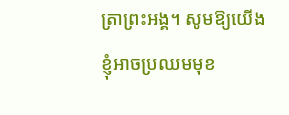ត្រាព្រះអង្គ។ សូមឱ្យយើងខ្ញុំអាចប្រឈមមុខ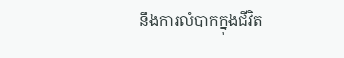នឹងការលំបាកក្នុងជីវិត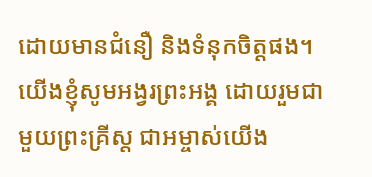ដោយមានជំនឿ និងទំនុកចិត្តផង។ យើងខ្ញុំសូមអង្វរព្រះអង្គ ដោយរួមជាមួយព្រះគ្រីស្ត ជាអម្ចាស់យើង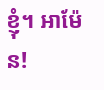ខ្ញុំ។ អាម៉ែន!